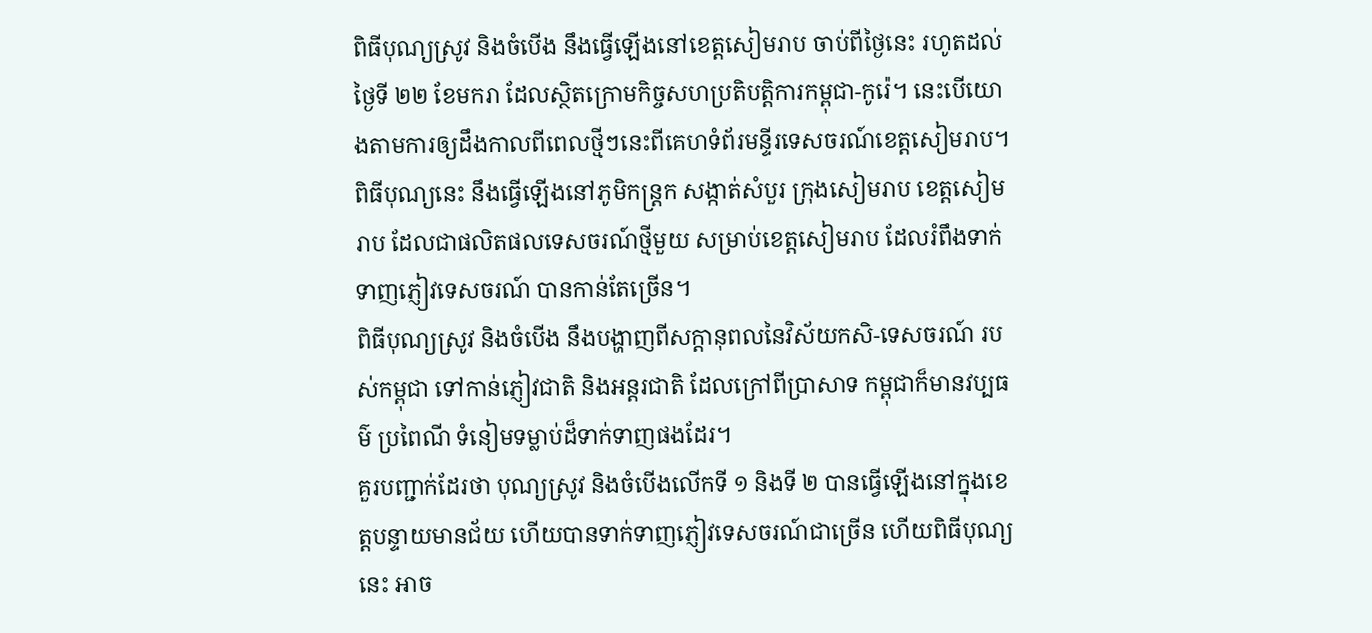ពិធីបុណ្យស្រូវ និងចំបើង នឹងធ្វើឡើងនៅខេត្តសៀមរាប ចាប់ពីថ្ងៃនេះ រហូតដល់ថ្ងៃទី ២២ ខែមករា ដែលស្ថិតក្រោមកិច្ចសហប្រតិបត្តិការកម្ពុជា-កូរ៉េ។ នេះបើយោងតាមការឲ្យដឹងកាលពីពេលថ្មីៗនេះពីគេហទំព័រមន្ទីរទេសចរណ៍ខេត្តសៀមរាប។
ពិធីបុណ្យនេះ នឹងធ្វើឡើងនៅភូមិកន្រ្តក សង្កាត់សំបួរ ក្រុងសៀមរាប ខេត្តសៀមរាប ដែលជាផលិតផលទេសចរណ៍ថ្មីមួយ សម្រាប់ខេត្តសៀមរាប ដែលរំពឹងទាក់ទាញភ្ញៀវទេសចរណ៍ បានកាន់តែច្រើន។
ពិធីបុណ្យស្រូវ និងចំបើង នឹងបង្ហាញពីសក្តានុពលនៃវិស័យកសិ-ទេសចរណ៍ របស់កម្ពុជា ទៅកាន់ភ្ញៀវជាតិ និងអន្តរជាតិ ដែលក្រៅពីប្រាសាទ កម្ពុជាក៏មានវប្បធម៌ ប្រពៃណី ទំនៀមទម្លាប់ដ៏ទាក់ទាញផងដែរ។
គួរបញ្ជាក់ដែរថា បុណ្យស្រូវ និងចំបើងលើកទី ១ និងទី ២ បានធ្វើឡើងនៅក្នុងខេត្តបន្ទាយមានជ័យ ហើយបានទាក់ទាញភ្ញៀវទេសចរណ៍ជាច្រើន ហើយពិធីបុណ្យនេះ អាច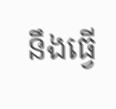នឹងធ្វើ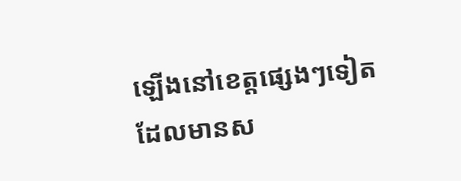ឡើងនៅខេត្តផ្សេងៗទៀត ដែលមានស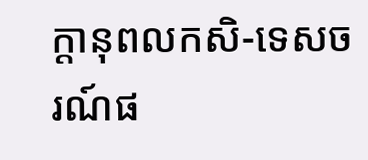ក្តានុពលកសិ-ទេសចរណ៍ផ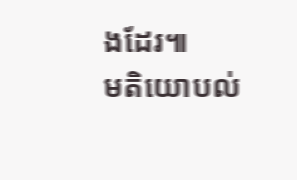ងដែរ៕
មតិយោបល់